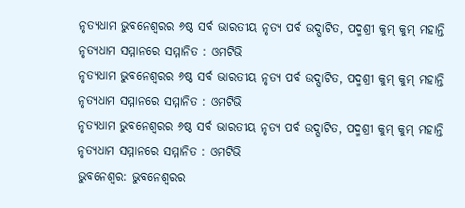ନୃତ୍ୟଧାମ ଭୁବନେଶ୍ୱରର ୬ଷ୍ଠ ସର୍ବ ଭାରତୀୟ ନୃତ୍ୟ ପର୍ବ ଉଦ୍ଘାଟିତ, ପଦ୍ମଶ୍ରୀ କୁମ୍ କୁମ୍ ମହାନ୍ତି ନୃତ୍ୟଧାମ ସମ୍ମାନରେ ସମ୍ମାନିତ : ଓମଟିଭି
ନୃତ୍ୟଧାମ ଭୁବନେଶ୍ୱରର ୬ଷ୍ଠ ସର୍ବ ଭାରତୀୟ ନୃତ୍ୟ ପର୍ବ ଉଦ୍ଘାଟିତ, ପଦ୍ମଶ୍ରୀ କୁମ୍ କୁମ୍ ମହାନ୍ତି ନୃତ୍ୟଧାମ ସମ୍ମାନରେ ସମ୍ମାନିତ : ଓମଟିଭି
ନୃତ୍ୟଧାମ ଭୁବନେଶ୍ୱରର ୬ଷ୍ଠ ସର୍ବ ଭାରତୀୟ ନୃତ୍ୟ ପର୍ବ ଉଦ୍ଘାଟିତ, ପଦ୍ମଶ୍ରୀ କୁମ୍ କୁମ୍ ମହାନ୍ତି ନୃତ୍ୟଧାମ ସମ୍ମାନରେ ସମ୍ମାନିତ : ଓମଟିଭି
ଭୁବନେଶ୍ୱର: ଭୁବନେଶ୍ୱରର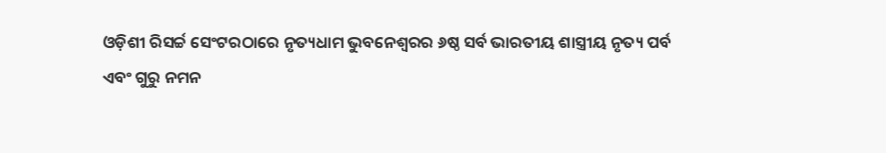ଓଡ଼ିଶୀ ରିସର୍ଚ୍ଚ ସେଂଟରଠାରେ ନୃତ୍ୟଧାମ ଭୁବନେଶ୍ୱରର ୬ଷ୍ଠ ସର୍ବ ଭାରତୀୟ ଶାସ୍ତ୍ରୀୟ ନୃତ୍ୟ ପର୍ବ
ଏବଂ ଗୁରୁ ନମନ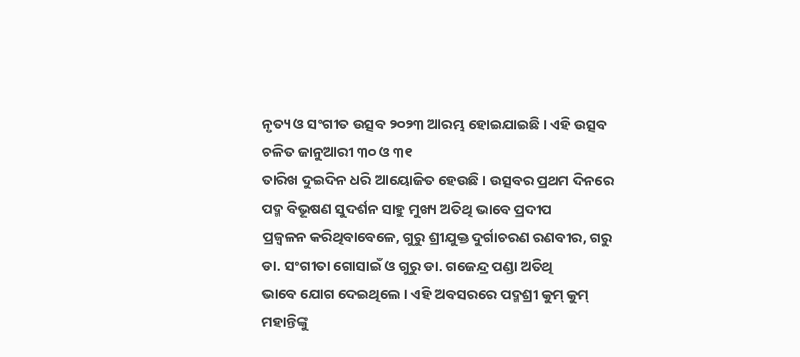ନୃତ୍ୟ ଓ ସଂଗୀତ ଉତ୍ସବ ୨୦୨୩ ଆରମ୍ଭ ହୋଇଯାଇଛି । ଏହି ଉତ୍ସବ ଚଳିତ ଜାନୁଆରୀ ୩୦ ଓ ୩୧
ତାରିଖ ଦୁଇଦିନ ଧରି ଆୟୋଜିତ ହେଉଛି । ଉତ୍ସବର ପ୍ରଥମ ଦିନରେ ପଦ୍ମ ବିଭୂଷଣ ସୁଦର୍ଶନ ସାହୁ ମୁଖ୍ୟ ଅତିଥି ଭାବେ ପ୍ରଦୀପ
ପ୍ରଜ୍ୱଳନ କରିଥିବାବେଳେ, ଗୁରୁ ଶ୍ରୀଯୁକ୍ତ ଦୁର୍ଗାଚରଣ ରଣବୀର, ଗରୁ ଡା. ସଂଗୀତା ଗୋସାଇଁ ଓ ଗୁରୁ ଡା. ଗଜେନ୍ଦ୍ର ପଣ୍ଡା ଅତିଥି
ଭାବେ ଯୋଗ ଦେଇଥିଲେ । ଏହି ଅବସରରେ ପଦ୍ମଶ୍ରୀ କୁମ୍ କୁମ୍ ମହାନ୍ତିଙ୍କୁ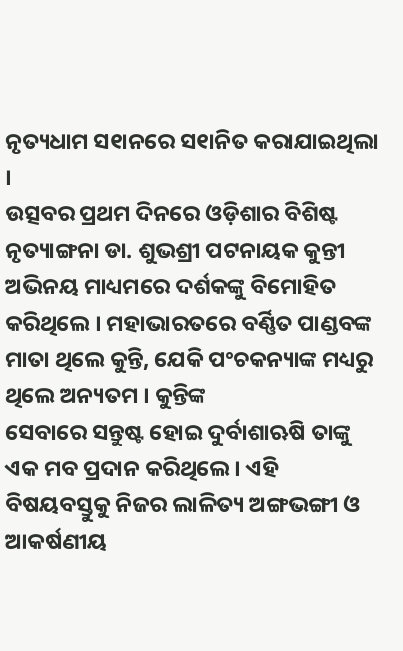ନୃତ୍ୟଧାମ ସ୧ାନରେ ସ୧ାନିତ କରାଯାଇଥିଲା ।
ଉତ୍ସବର ପ୍ରଥମ ଦିନରେ ଓଡ଼ିଶାର ବିଶିଷ୍ଟ ନୃତ୍ୟାଙ୍ଗନା ଡା. ଶୁଭଶ୍ରୀ ପଟନାୟକ କୁନ୍ତୀ ଅଭିନୟ ମାଧ୍ୟମରେ ଦର୍ଶକଙ୍କୁ ବିମୋହିତ
କରିଥିଲେ । ମହାଭାରତରେ ବର୍ଣ୍ଣିତ ପାଣ୍ଡବଙ୍କ ମାତା ଥିଲେ କୁନ୍ତି, ଯେକି ପଂଚକନ୍ୟାଙ୍କ ମଧ୍ୟରୁ ଥିଲେ ଅନ୍ୟତମ । କୁନ୍ତିଙ୍କ
ସେବାରେ ସନ୍ତୁଷ୍ଟ ହୋଇ ଦୁର୍ବାଶାଋଷି ତାଙ୍କୁ ଏକ ମବ ପ୍ରଦାନ କରିଥିଲେ । ଏହି ବିଷୟବସ୍ତୁକୁ ନିଜର ଲାଳିତ୍ୟ ଅଙ୍ଗଭଙ୍ଗୀ ଓ
ଆକର୍ଷଣୀୟ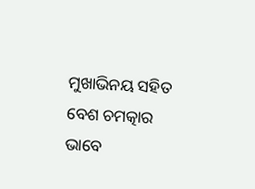ମୁଖାଭିନୟ ସହିତ ବେଶ ଚମତ୍କାର ଭାବେ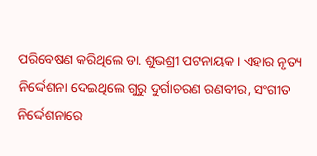ପରିବେଷଣ କରିଥିଲେ ଡା. ଶୁଭଶ୍ରୀ ପଟନାୟକ । ଏହାର ନୃତ୍ୟ
ନିର୍ଦ୍ଦେଶନା ଦେଇଥିଲେ ଗୁରୁ ଦୁର୍ଗାଚରଣ ରଣବୀର, ସଂଗୀତ ନିର୍ଦ୍ଦେଶନାରେ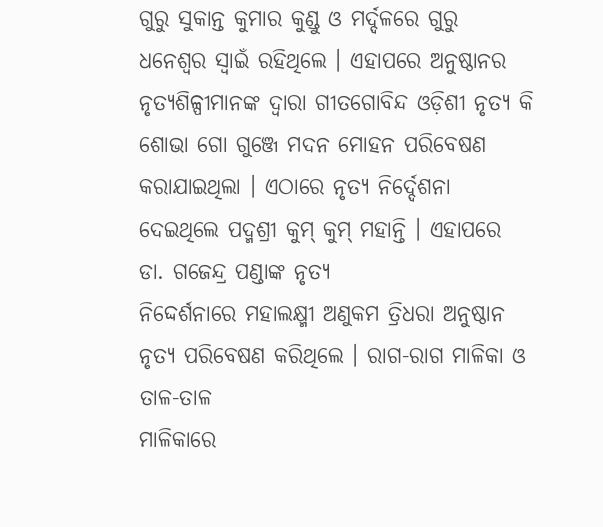ଗୁରୁ ସୁକାନ୍ତ କୁମାର କୁଣ୍ଡୁ ଓ ମର୍ଦ୍ଦଳରେ ଗୁରୁ
ଧନେଶ୍ୱର ସ୍ୱାଇଁ ରହିଥିଲେ । ଏହାପରେ ଅନୁଷ୍ଠାନର ନୃତ୍ୟଶିଳ୍ପୀମାନଙ୍କ ଦ୍ୱାରା ଗୀତଗୋବିନ୍ଦ ଓଡ଼ିଶୀ ନୃତ୍ୟ କି ଶୋଭା ଗୋ ଗୁଞ୍ଜେ ମଦନ ମୋହନ ପରିବେଷଣ
କରାଯାଇଥିଲା । ଏଠାରେ ନୃତ୍ୟ ନିର୍ଦ୍ଦେଶନା ଦେଇଥିଲେ ପଦ୍ମଶ୍ରୀ କୁମ୍ କୁମ୍ ମହାନ୍ତି । ଏହାପରେ ଡା. ଗଜେନ୍ଦ୍ର ପଣ୍ଡାଙ୍କ ନୃତ୍ୟ
ନିଦ୍ଦେର୍ଶନାରେ ମହାଲକ୍ଷ୍ମୀ ଅଣୁକମ ତ୍ରିଧରା ଅନୁଷ୍ଠାନ ନୃତ୍ୟ ପରିବେଷଣ କରିଥିଲେ । ରାଗ-ରାଗ ମାଳିକା ଓ ତାଳ-ତାଳ
ମାଳିକାରେ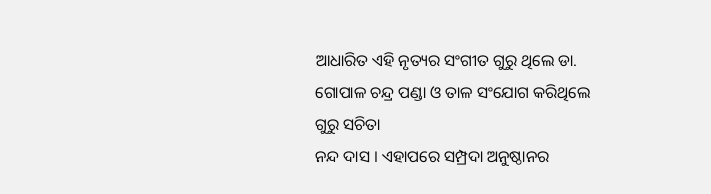ଆଧାରିତ ଏହି ନୃତ୍ୟର ସଂଗୀତ ଗୁରୁ ଥିଲେ ଡା. ଗୋପାଳ ଚନ୍ଦ୍ର ପଣ୍ଡା ଓ ତାଳ ସଂଯୋଗ କରିଥିଲେ ଗୁରୁ ସଚିତା
ନନ୍ଦ ଦାସ । ଏହାପରେ ସମ୍ପ୍ରଦା ଅନୁଷ୍ଠାନର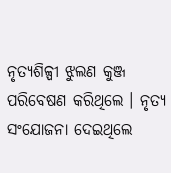ନୃତ୍ୟଶିଳ୍ପୀ ଝୁଲଣ କୁଞ୍ଜ ପରିବେଷଣ କରିଥିଲେ । ନୃତ୍ୟ ସଂଯୋଜନା ଦେଇଥିଲେ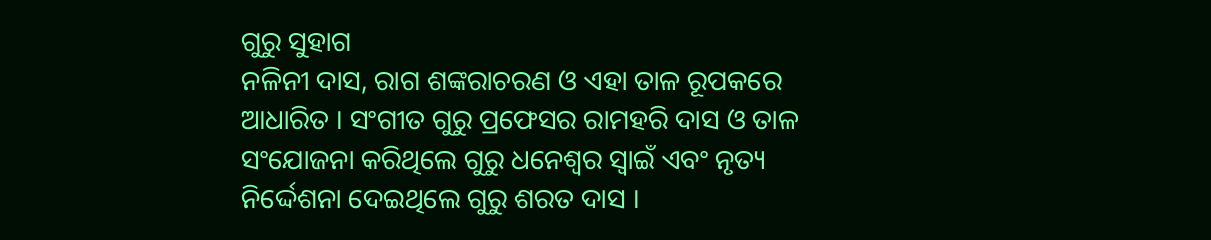ଗୁରୁ ସୁହାଗ
ନଳିନୀ ଦାସ, ରାଗ ଶଙ୍କରାଚରଣ ଓ ଏହା ତାଳ ରୂପକରେ ଆଧାରିତ । ସଂଗୀତ ଗୁରୁ ପ୍ରଫେସର ରାମହରି ଦାସ ଓ ତାଳ
ସଂଯୋଜନା କରିଥିଲେ ଗୁରୁ ଧନେଶ୍ୱର ସ୍ୱାଇଁ ଏବଂ ନୃତ୍ୟ ନିର୍ଦ୍ଦେଶନା ଦେଇଥିଲେ ଗୁରୁ ଶରତ ଦାସ ।